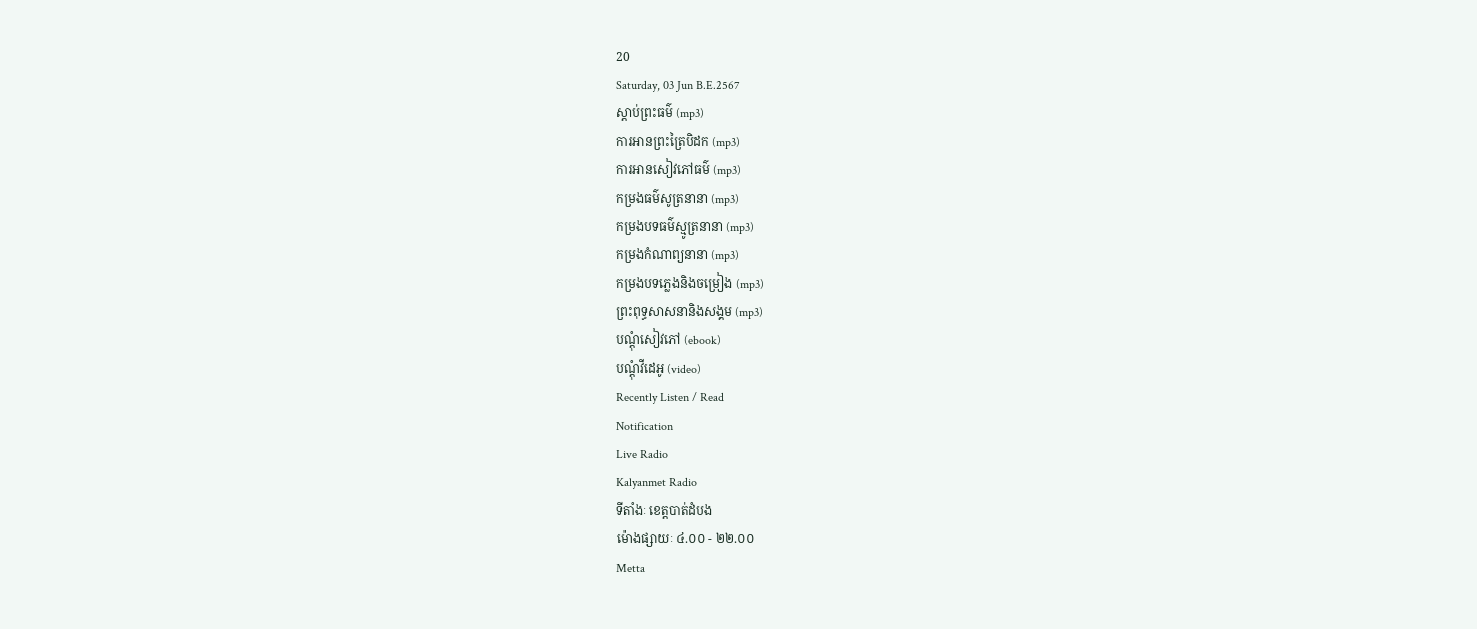20
Saturday, 03 Jun B.E.2567
ស្តាប់ព្រះធម៌ (mp3)
ការអានព្រះត្រៃបិដក (mp3)
ការអានសៀវភៅធម៌ (mp3)
កម្រងធម៌សូត្រនានា (mp3)
កម្រងបទធម៌ស្មូត្រនានា (mp3)
កម្រងកំណាព្យនានា (mp3)
កម្រងបទភ្លេងនិងចម្រៀង (mp3)
ព្រះពុទ្ធសាសនានិងសង្គម (mp3)
បណ្តុំសៀវភៅ (ebook)
បណ្តុំវីដេអូ (video)
Recently Listen / Read
Notification
Live Radio
Kalyanmet Radio
ទីតាំងៈ ខេត្តបាត់ដំបង
ម៉ោងផ្សាយៈ ៤.០០ - ២២.០០
Metta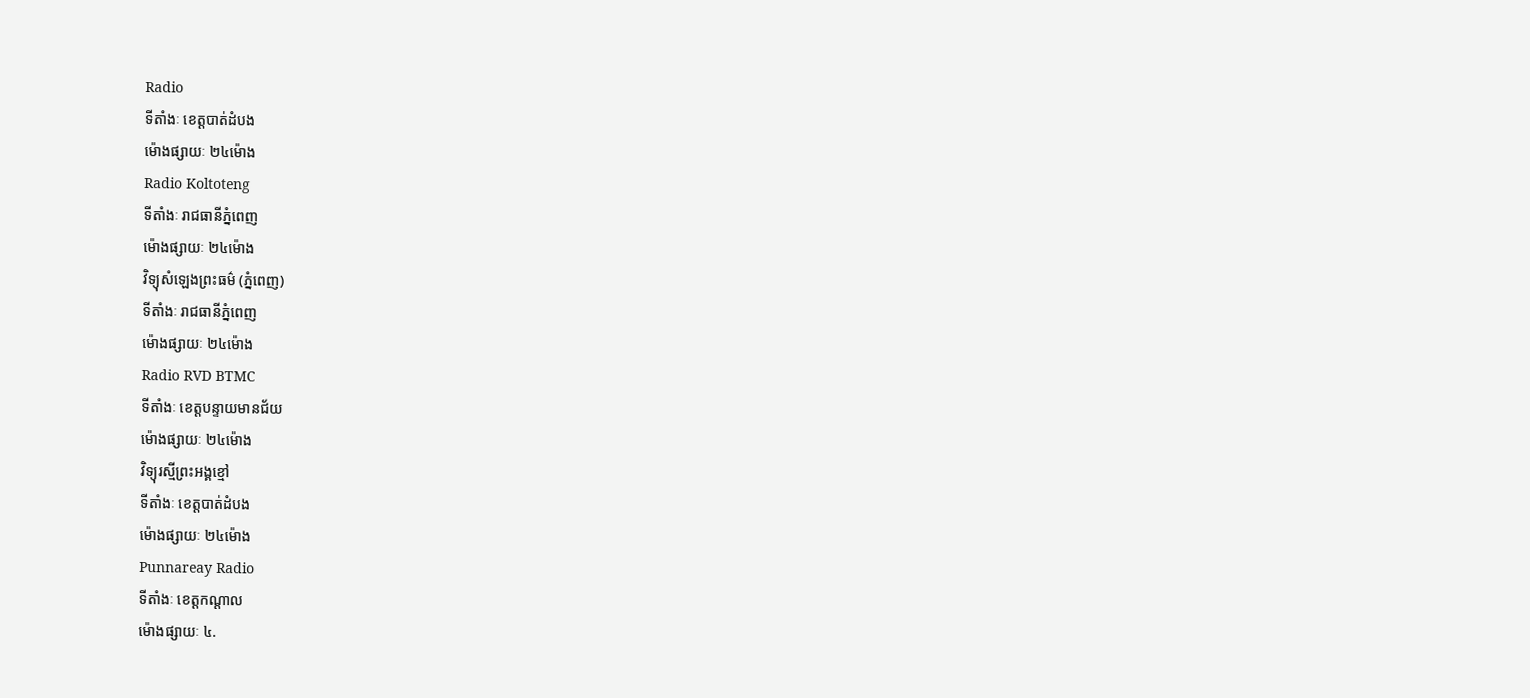Radio
ទីតាំងៈ ខេត្តបាត់ដំបង
ម៉ោងផ្សាយៈ ២៤ម៉ោង
Radio Koltoteng
ទីតាំងៈ រាជធានីភ្នំពេញ
ម៉ោងផ្សាយៈ ២៤ម៉ោង
វិទ្យុសំឡេងព្រះធម៌ (ភ្នំពេញ)
ទីតាំងៈ រាជធានីភ្នំពេញ
ម៉ោងផ្សាយៈ ២៤ម៉ោង
Radio RVD BTMC
ទីតាំងៈ ខេត្តបន្ទាយមានជ័យ
ម៉ោងផ្សាយៈ ២៤ម៉ោង
វិទ្យុរស្មីព្រះអង្គខ្មៅ
ទីតាំងៈ ខេត្តបាត់ដំបង
ម៉ោងផ្សាយៈ ២៤ម៉ោង
Punnareay Radio
ទីតាំងៈ ខេត្តកណ្តាល
ម៉ោងផ្សាយៈ ៤.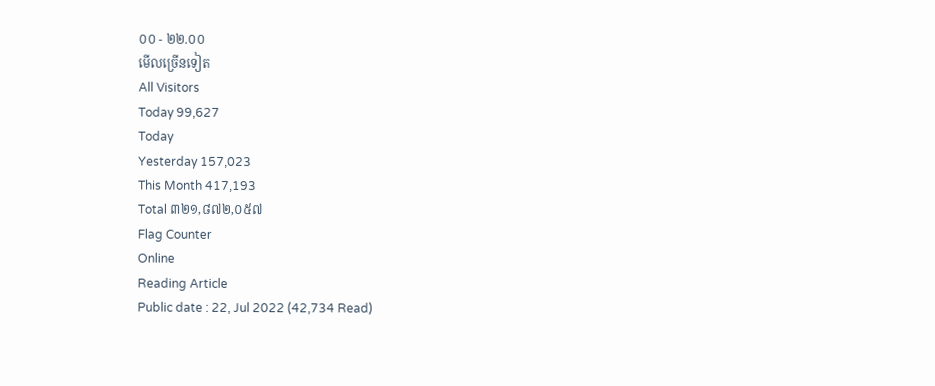០០ - ២២.០០
មើលច្រើនទៀត
All Visitors
Today 99,627
Today
Yesterday 157,023
This Month 417,193
Total ៣២១,៨៧២,០៥៧
Flag Counter
Online
Reading Article
Public date : 22, Jul 2022 (42,734 Read)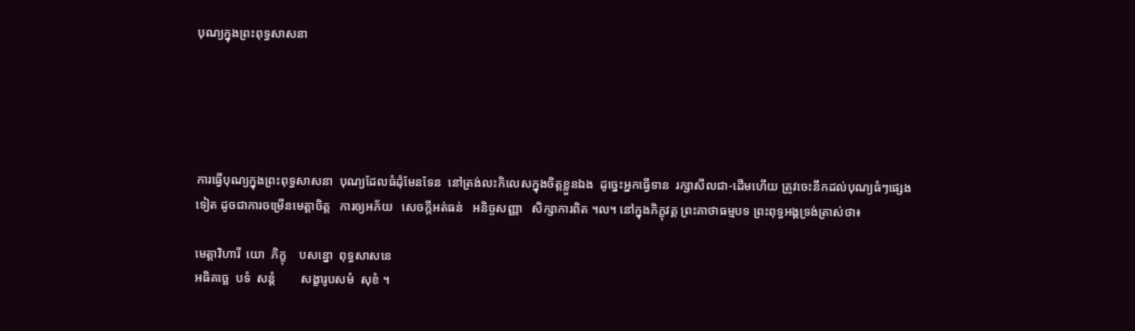បុណ្យក្នុងព្រះពុទ្ធសាសនា





ការធ្វើបុណ្យក្នុងព្រះពុទ្ធសាសនា  បុណ្យដែលធំដុំមែនទែន  នៅត្រង់លះកិលេសក្នុងចិត្តខ្លួនឯង  ដូច្នេះអ្នកធ្វើទាន  រក្សាសីលជា-ដើមហើយ ត្រូវចេះនឹកដល់បុណ្យធំៗផ្សេងទៀត ដូចជាការចម្រើនមេត្តាចិត្ត   ការឲ្យអភ័យ   សេចក្តីអត់ធន់   អនិច្ចសញ្ញា   សិក្សាការពិត ។ល។ នៅក្នុងភិក្ខុវគ្គ ព្រះគាថាធម្មបទ ព្រះពុទ្ធអង្គទ្រង់ត្រាស់ថា៖

មេត្តាវិហារី  យោ  ភិក្ខុ    បសន្នោ  ពុទ្ធសាសនេ
អធិគច្ឆេ  បទំ  សន្តំ        សង្ខារូបសមំ  សុខំ ។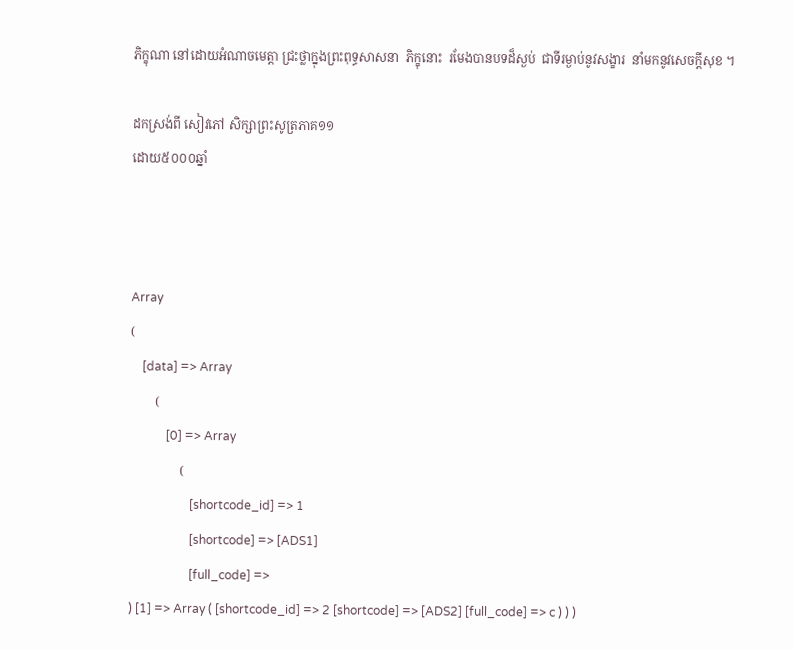ភិក្ខុណា នៅដោយអំណាចមេត្តា ជ្រះថ្លាក្នុងព្រះពុទ្ធសាសនា  ភិក្ខុនោះ  រមែងបានបទដ៏ស្ងប់  ជាទីរម្ងាប់នូវសង្ខារ  នាំមកនូវសេចក្តីសុខ ។

ដកស្រង់ពី សៀវភៅ សិក្សាព្រះសូត្រភាគ១១
ដោយ៥០០០ឆ្នាំ



Array
(
    [data] => Array
        (
            [0] => Array
                (
                    [shortcode_id] => 1
                    [shortcode] => [ADS1]
                    [full_code] =>
) [1] => Array ( [shortcode_id] => 2 [shortcode] => [ADS2] [full_code] => c ) ) )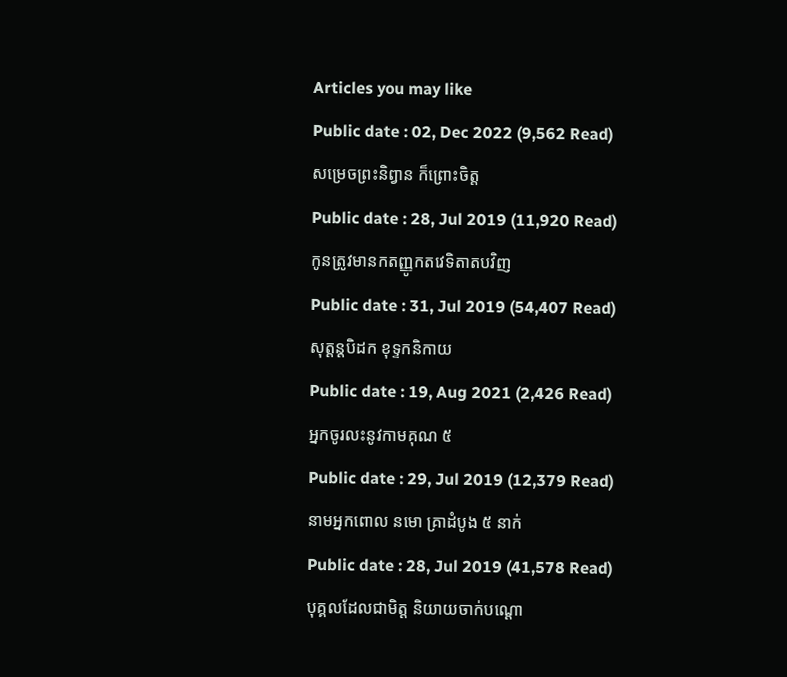Articles you may like
Public date : 02, Dec 2022 (9,562 Read)
សម្រេចព្រះនិព្វាន ក៏ព្រោះចិត្ត
Public date : 28, Jul 2019 (11,920 Read)
កូនត្រូវមានកតញ្ញូកតវេទិតាតបវិញ
Public date : 31, Jul 2019 (54,407 Read)
សុត្តន្តបិដក ខុទ្ទកនិកាយ
Public date : 19, Aug 2021 (2,426 Read)
អ្នកចូរលះនូវកាមគុណ ៥
Public date : 29, Jul 2019 (12,379 Read)
នាមអ្នកពោល នមោ គ្រាដំបូង ៥ នាក់
Public date : 28, Jul 2019 (41,578 Read)
បុគ្គលដែលជាមិត្ត និយាយចាក់បណ្ដោ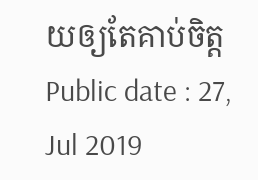យឲ្យតែគាប់ចិត្ត
Public date : 27, Jul 2019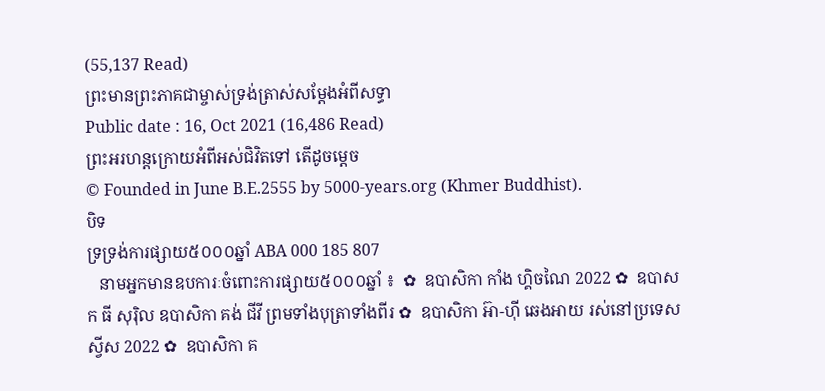(55,137 Read)
ព្រះមានព្រះភាគជាម្ចាស់ទ្រង់ត្រាស់សម្តែងអំពីសទ្ធា
Public date : 16, Oct 2021 (16,486 Read)
ព្រះអរហន្តក្រោយអំពីអស់ជិវិតទៅ តើដូចម្តេច
© Founded in June B.E.2555 by 5000-years.org (Khmer Buddhist).
បិទ
ទ្រទ្រង់ការផ្សាយ៥០០០ឆ្នាំ ABA 000 185 807
   នាមអ្នកមានឧបការៈចំពោះការផ្សាយ៥០០០ឆ្នាំ ៖  ✿  ឧបាសិកា កាំង ហ្គិចណៃ 2022 ✿  ឧបាសក ធី សុរ៉ិល ឧបាសិកា គង់ ជីវី ព្រមទាំងបុត្រាទាំងពីរ ✿  ឧបាសិកា អ៊ា-ហុី ឆេងអាយ រស់នៅប្រទេសស្វីស 2022 ✿  ឧបាសិកា គ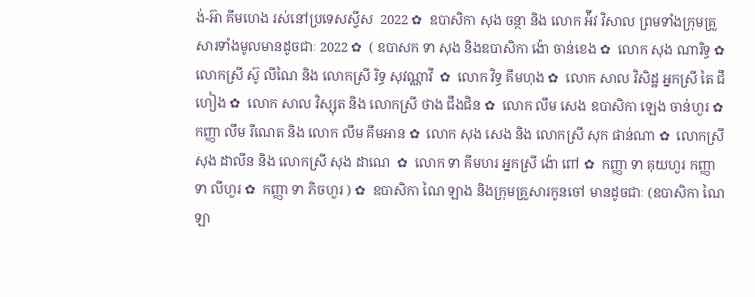ង់-អ៊ា គីមហេង រស់នៅប្រទេសស្វីស  2022 ✿  ឧបាសិកា សុង ចន្ថា និង លោក អ៉ីវ វិសាល ព្រមទាំងក្រុមគ្រួសារទាំងមូលមានដូចជាៈ 2022 ✿  ( ឧបាសក ទា សុង និងឧបាសិកា ង៉ោ ចាន់ខេង ✿  លោក សុង ណារិទ្ធ ✿  លោកស្រី ស៊ូ លីណៃ និង លោកស្រី រិទ្ធ សុវណ្ណាវី  ✿  លោក វិទ្ធ គឹមហុង ✿  លោក សាល វិសិដ្ឋ អ្នកស្រី តៃ ជឹហៀង ✿  លោក សាល វិស្សុត និង លោកស្រី ថាង ជឹងជិន ✿  លោក លឹម សេង ឧបាសិកា ឡេង ចាន់ហួរ ✿  កញ្ញា លឹម រីណេត និង លោក លឹម គឹមអាន ✿  លោក សុង សេង និង លោកស្រី សុក ផាន់ណា ✿  លោកស្រី សុង ដាលីន និង លោកស្រី សុង ដាណេ  ✿  លោក ទា គីមហរ អ្នកស្រី ង៉ោ ពៅ ✿  កញ្ញា ទា គុយហួរ កញ្ញា ទា លីហួរ ✿  កញ្ញា ទា ភិចហួរ ) ✿  ឧបាសិកា ណៃ ឡាង និងក្រុមគ្រួសារកូនចៅ មានដូចជាៈ (ឧបាសិកា ណៃ ឡា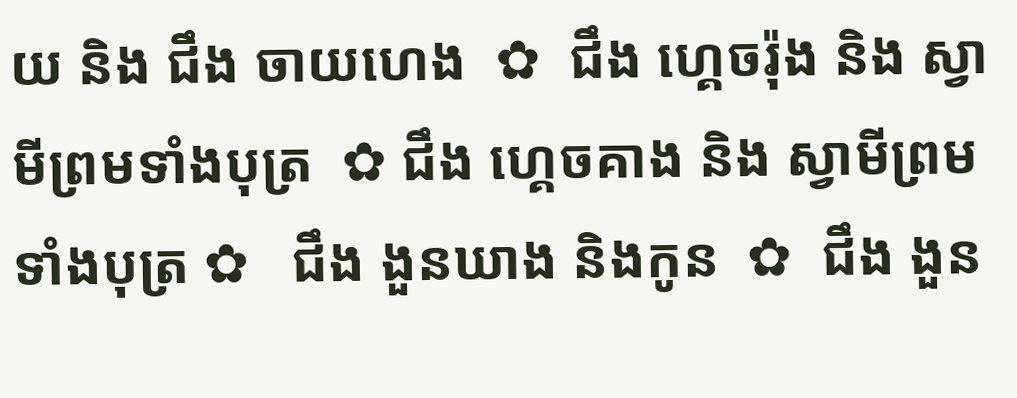យ និង ជឹង ចាយហេង  ✿  ជឹង ហ្គេចរ៉ុង និង ស្វាមីព្រមទាំងបុត្រ  ✿ ជឹង ហ្គេចគាង និង ស្វាមីព្រមទាំងបុត្រ ✿   ជឹង ងួនឃាង និងកូន  ✿  ជឹង ងួន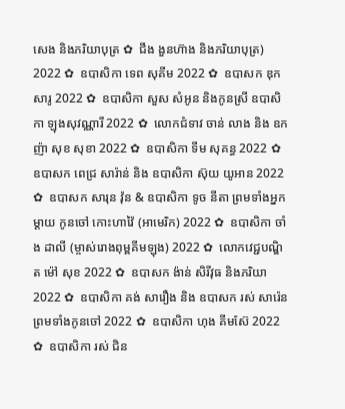សេង និងភរិយាបុត្រ ✿  ជឹង ងួនហ៊ាង និងភរិយាបុត្រ)  2022 ✿  ឧបាសិកា ទេព សុគីម 2022 ✿  ឧបាសក ឌុក សារូ 2022 ✿  ឧបាសិកា សួស សំអូន និងកូនស្រី ឧបាសិកា ឡុងសុវណ្ណារី 2022 ✿  លោកជំទាវ ចាន់ លាង និង ឧកញ៉ា សុខ សុខា 2022 ✿  ឧបាសិកា ទីម សុគន្ធ 2022 ✿   ឧបាសក ពេជ្រ សារ៉ាន់ និង ឧបាសិកា ស៊ុយ យូអាន 2022 ✿  ឧបាសក សារុន វ៉ុន & ឧបាសិកា ទូច នីតា ព្រមទាំងអ្នកម្តាយ កូនចៅ កោះហាវ៉ៃ (អាមេរិក) 2022 ✿  ឧបាសិកា ចាំង ដាលី (ម្ចាស់រោងពុម្ពគីមឡុង) 2022 ✿  លោកវេជ្ជបណ្ឌិត ម៉ៅ សុខ 2022 ✿  ឧបាសក ង៉ាន់ សិរីវុធ និងភរិយា 2022 ✿  ឧបាសិកា គង់ សារឿង និង ឧបាសក រស់ សារ៉េន  ព្រមទាំងកូនចៅ 2022 ✿  ឧបាសិកា ហុង គីមស៊ែ 2022 ✿  ឧបាសិកា រស់ ជិន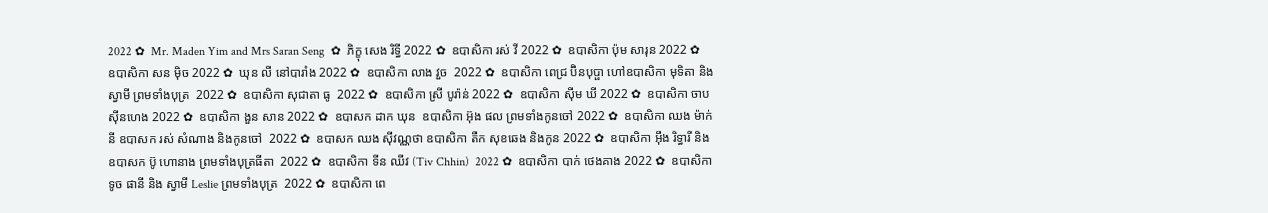2022 ✿  Mr. Maden Yim and Mrs Saran Seng  ✿  ភិក្ខុ សេង រិទ្ធី 2022 ✿  ឧបាសិកា រស់ វី 2022 ✿  ឧបាសិកា ប៉ុម សារុន 2022 ✿  ឧបាសិកា សន ម៉ិច 2022 ✿  ឃុន លី នៅបារាំង 2022 ✿  ឧបាសិកា លាង វួច  2022 ✿  ឧបាសិកា ពេជ្រ ប៊ិនបុប្ផា ហៅឧបាសិកា មុទិតា និងស្វាមី ព្រមទាំងបុត្រ  2022 ✿  ឧបាសិកា សុជាតា ធូ  2022 ✿  ឧបាសិកា ស្រី បូរ៉ាន់ 2022 ✿  ឧបាសិកា ស៊ីម ឃី 2022 ✿  ឧបាសិកា ចាប ស៊ីនហេង 2022 ✿  ឧបាសិកា ងួន សាន 2022 ✿  ឧបាសក ដាក ឃុន  ឧបាសិកា អ៊ុង ផល ព្រមទាំងកូនចៅ 2022 ✿  ឧបាសិកា ឈង ម៉ាក់នី ឧបាសក រស់ សំណាង និងកូនចៅ  2022 ✿  ឧបាសក ឈង សុីវណ្ណថា ឧបាសិកា តឺក សុខឆេង និងកូន 2022 ✿  ឧបាសិកា អុឹង រិទ្ធារី និង ឧបាសក ប៊ូ ហោនាង ព្រមទាំងបុត្រធីតា  2022 ✿  ឧបាសិកា ទីន ឈីវ (Tiv Chhin)  2022 ✿  ឧបាសិកា បាក់ ថេងគាង 2022 ✿  ឧបាសិកា ទូច ផានី និង ស្វាមី Leslie ព្រមទាំងបុត្រ  2022 ✿  ឧបាសិកា ពេ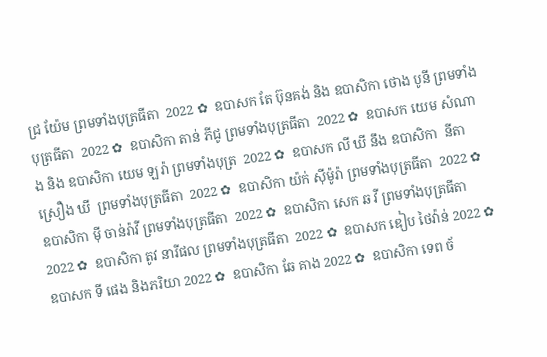ជ្រ យ៉ែម ព្រមទាំងបុត្រធីតា  2022 ✿  ឧបាសក តែ ប៊ុនគង់ និង ឧបាសិកា ថោង បូនី ព្រមទាំងបុត្រធីតា  2022 ✿  ឧបាសិកា តាន់ ភីជូ ព្រមទាំងបុត្រធីតា  2022 ✿  ឧបាសក យេម សំណាង និង ឧបាសិកា យេម ឡរ៉ា ព្រមទាំងបុត្រ  2022 ✿  ឧបាសក លី ឃី នឹង ឧបាសិកា  នីតា ស្រឿង ឃី  ព្រមទាំងបុត្រធីតា  2022 ✿  ឧបាសិកា យ៉ក់ សុីម៉ូរ៉ា ព្រមទាំងបុត្រធីតា  2022 ✿  ឧបាសិកា មុី ចាន់រ៉ាវី ព្រមទាំងបុត្រធីតា  2022 ✿  ឧបាសិកា សេក ឆ វី ព្រមទាំងបុត្រធីតា  2022 ✿  ឧបាសិកា តូវ នារីផល ព្រមទាំងបុត្រធីតា  2022 ✿  ឧបាសក ឌៀប ថៃវ៉ាន់ 2022 ✿  ឧបាសក ទី ផេង និងភរិយា 2022 ✿  ឧបាសិកា ឆែ គាង 2022 ✿  ឧបាសិកា ទេព ច័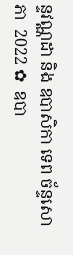ន្ទវណ្ណដា និង ឧបាសិកា ទេព ច័ន្ទសោភា  2022 ✿  ឧបា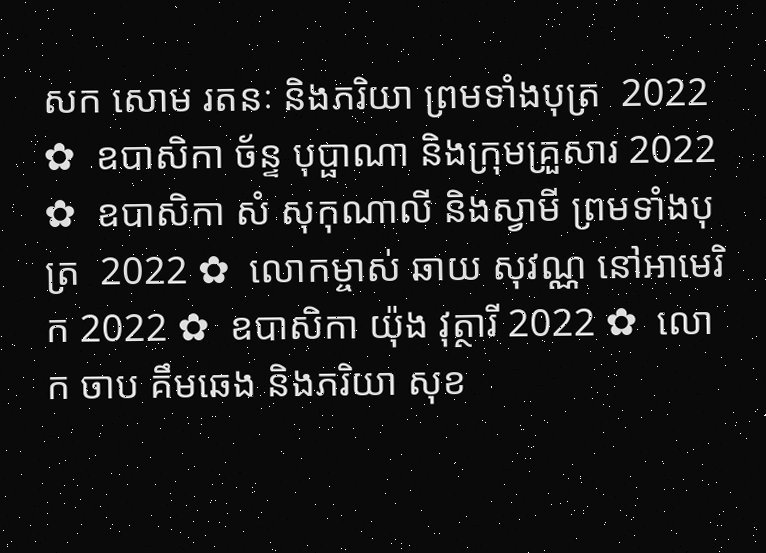សក សោម រតនៈ និងភរិយា ព្រមទាំងបុត្រ  2022 ✿  ឧបាសិកា ច័ន្ទ បុប្ផាណា និងក្រុមគ្រួសារ 2022 ✿  ឧបាសិកា សំ សុកុណាលី និងស្វាមី ព្រមទាំងបុត្រ  2022 ✿  លោកម្ចាស់ ឆាយ សុវណ្ណ នៅអាមេរិក 2022 ✿  ឧបាសិកា យ៉ុង វុត្ថារី 2022 ✿  លោក ចាប គឹមឆេង និងភរិយា សុខ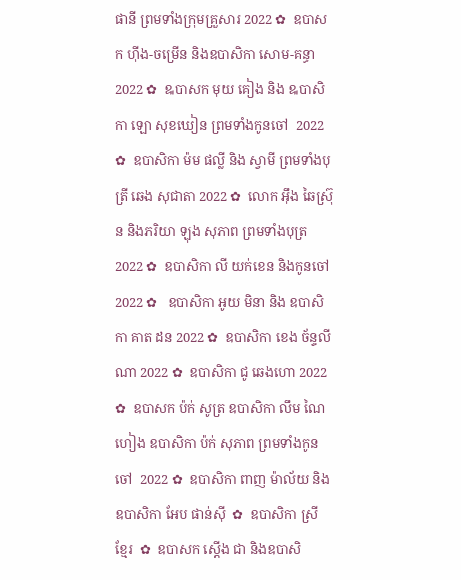ផានី ព្រមទាំងក្រុមគ្រួសារ 2022 ✿  ឧបាសក ហ៊ីង-ចម្រើន និងឧបាសិកា សោម-គន្ធា 2022 ✿  ឩបាសក មុយ គៀង និង ឩបាសិកា ឡោ សុខឃៀន ព្រមទាំងកូនចៅ  2022 ✿  ឧបាសិកា ម៉ម ផល្លី និង ស្វាមី ព្រមទាំងបុត្រី ឆេង សុជាតា 2022 ✿  លោក អ៊ឹង ឆៃស្រ៊ុន និងភរិយា ឡុង សុភាព ព្រមទាំងបុត្រ 2022 ✿  ឧបាសិកា លី យក់ខេន និងកូនចៅ 2022 ✿   ឧបាសិកា អូយ មិនា និង ឧបាសិកា គាត ដន 2022 ✿  ឧបាសិកា ខេង ច័ន្ទលីណា 2022 ✿  ឧបាសិកា ជូ ឆេងហោ 2022 ✿  ឧបាសក ប៉ក់ សូត្រ ឧបាសិកា លឹម ណៃហៀង ឧបាសិកា ប៉ក់ សុភាព ព្រមទាំងកូនចៅ  2022 ✿  ឧបាសិកា ពាញ ម៉ាល័យ និង ឧបាសិកា អែប ផាន់ស៊ី  ✿  ឧបាសិកា ស្រី ខ្មែរ  ✿  ឧបាសក ស្តើង ជា និងឧបាសិ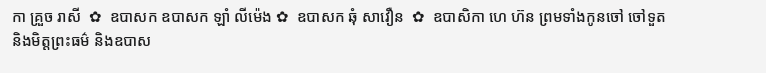កា គ្រួច រាសី  ✿  ឧបាសក ឧបាសក ឡាំ លីម៉េង ✿  ឧបាសក ឆុំ សាវឿន  ✿  ឧបាសិកា ហេ ហ៊ន ព្រមទាំងកូនចៅ ចៅទួត និងមិត្តព្រះធម៌ និងឧបាស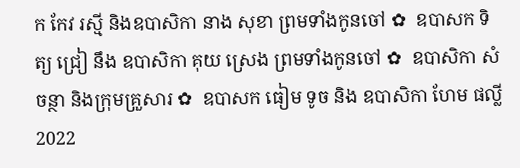ក កែវ រស្មី និងឧបាសិកា នាង សុខា ព្រមទាំងកូនចៅ ✿  ឧបាសក ទិត្យ ជ្រៀ នឹង ឧបាសិកា គុយ ស្រេង ព្រមទាំងកូនចៅ ✿  ឧបាសិកា សំ ចន្ថា និងក្រុមគ្រួសារ ✿  ឧបាសក ធៀម ទូច និង ឧបាសិកា ហែម ផល្លី 2022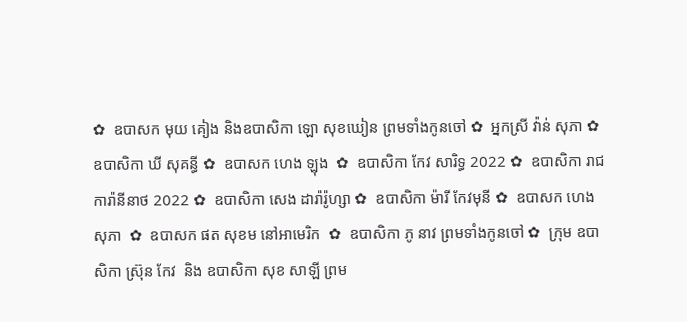✿  ឧបាសក មុយ គៀង និងឧបាសិកា ឡោ សុខឃៀន ព្រមទាំងកូនចៅ ✿  អ្នកស្រី វ៉ាន់ សុភា ✿  ឧបាសិកា ឃី សុគន្ធី ✿  ឧបាសក ហេង ឡុង  ✿  ឧបាសិកា កែវ សារិទ្ធ 2022 ✿  ឧបាសិកា រាជ ការ៉ានីនាថ 2022 ✿  ឧបាសិកា សេង ដារ៉ារ៉ូហ្សា ✿  ឧបាសិកា ម៉ារី កែវមុនី ✿  ឧបាសក ហេង សុភា  ✿  ឧបាសក ផត សុខម នៅអាមេរិក  ✿  ឧបាសិកា ភូ នាវ ព្រមទាំងកូនចៅ ✿  ក្រុម ឧបាសិកា ស្រ៊ុន កែវ  និង ឧបាសិកា សុខ សាឡី ព្រម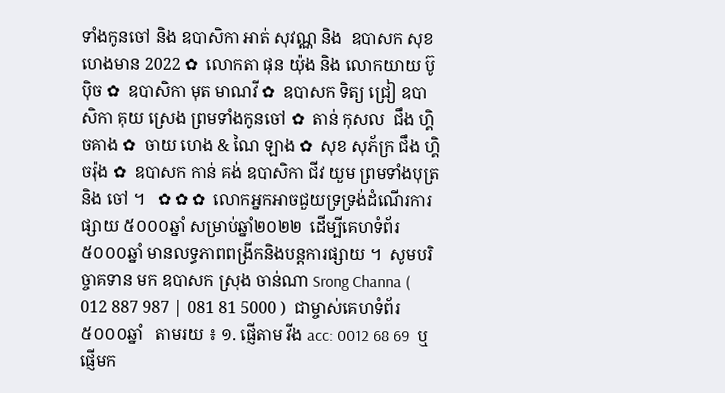ទាំងកូនចៅ និង ឧបាសិកា អាត់ សុវណ្ណ និង  ឧបាសក សុខ ហេងមាន 2022 ✿  លោកតា ផុន យ៉ុង និង លោកយាយ ប៊ូ ប៉ិច ✿  ឧបាសិកា មុត មាណវី ✿  ឧបាសក ទិត្យ ជ្រៀ ឧបាសិកា គុយ ស្រេង ព្រមទាំងកូនចៅ ✿  តាន់ កុសល  ជឹង ហ្គិចគាង ✿  ចាយ ហេង & ណៃ ឡាង ✿  សុខ សុភ័ក្រ ជឹង ហ្គិចរ៉ុង ✿  ឧបាសក កាន់ គង់ ឧបាសិកា ជីវ យួម ព្រមទាំងបុត្រនិង ចៅ ។   ✿ ✿ ✿  លោកអ្នកអាចជួយទ្រទ្រង់ដំណើរការផ្សាយ ៥០០០ឆ្នាំ សម្រាប់ឆ្នាំ២០២២  ដើម្បីគេហទំព័រ៥០០០ឆ្នាំ មានលទ្ធភាពពង្រីកនិងបន្តការផ្សាយ ។  សូមបរិច្ចាគទាន មក ឧបាសក ស្រុង ចាន់ណា Srong Channa ( 012 887 987 | 081 81 5000 )  ជាម្ចាស់គេហទំព័រ៥០០០ឆ្នាំ   តាមរយ ៖ ១. ផ្ញើតាម វីង acc: 0012 68 69  ឬផ្ញើមក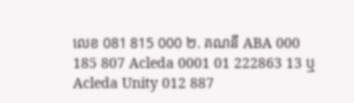លេខ 081 815 000 ២. គណនី ABA 000 185 807 Acleda 0001 01 222863 13 ឬ Acleda Unity 012 887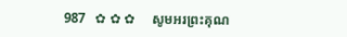987   ✿ ✿ ✿     សូមអរព្រះគុណ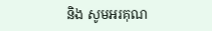និង សូមអរគុណ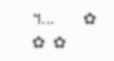។...       ✿  ✿  ✿